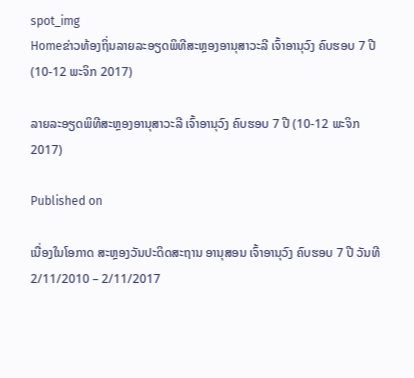spot_img
Homeຂ່າວທ້ອງຖິ່ນລາຍລະອຽດພິທີສະຫຼອງອານຸສາວະລີ ເຈົ້າອານຸວົງ ຄົບຮອບ 7 ປີ (10-12 ພະຈິກ 2017)

ລາຍລະອຽດພິທີສະຫຼອງອານຸສາວະລີ ເຈົ້າອານຸວົງ ຄົບຮອບ 7 ປີ (10-12 ພະຈິກ 2017)

Published on

ເນື່ອງໃນໂອກາດ ສະຫຼອງວັນປະດິດສະຖານ ອານຸສອນ ເຈົ້າອານຸວົງ ຄົບຮອບ 7 ປີ ວັນທີ 2/11/2010 – 2/11/2017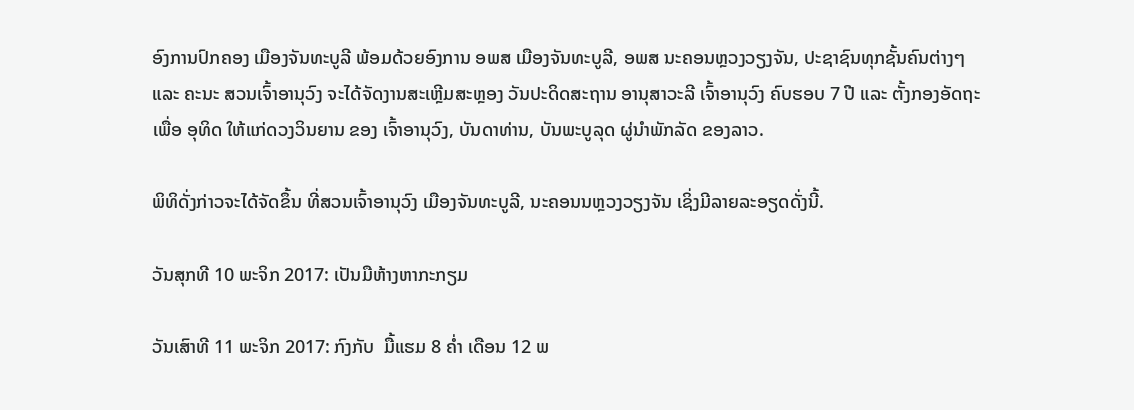ອົງການປົກຄອງ ເມືອງຈັນທະບູລີ ພ້ອມດ້ວຍອົງການ ອພສ ເມືອງຈັນທະບູລີ, ອພສ ນະຄອນຫຼວງວຽງຈັນ, ປະຊາຊົນທຸກຊັ້ນຄົນຕ່າງໆ ແລະ ຄະນະ ສວນເຈົ້າອານຸວົງ ຈະໄດ້ຈັດງານສະເຫຼີມສະຫຼອງ ວັນປະດິດສະຖານ ອານຸສາວະລີ ເຈົ້າອານຸວົງ ຄົບຮອບ 7 ປີ ແລະ ຕັ້ງກອງອັດຖະ ເພື່ອ ອຸທິດ ໃຫ້ແກ່ດວງວິນຍານ ຂອງ ເຈົ້າອານຸວົງ, ບັນດາທ່ານ, ບັນພະບູລຸດ ຜູ່ນໍາພັກລັດ ຂອງລາວ.

ພິທິດັ່ງກ່າວຈະໄດ້ຈັດຂຶ້ນ ທີ່ສວນເຈົ້າອານຸວົງ ເມືອງຈັນທະບູລີ, ນະຄອນນຫຼວງວຽງຈັນ ເຊິ່ງມີລາຍລະອຽດດັ່ງນີ້.

ວັນສຸກທີ 10 ພະຈິກ 2017: ເປັນມືຫ້າງຫາກະກຽມ

ວັນເສົາທີ 11 ພະຈິກ 2017: ກົງກັບ  ມື້ແຮມ 8 ຄໍ່າ ເດືອນ 12 ພ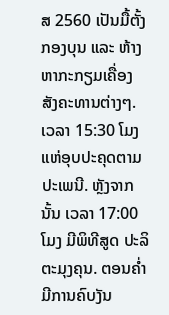ສ 2560 ເປັນມື້ຕັ້ງກອງບຸນ ແລະ ຫ້າງຫາກະກຽມເຄື່ອງ ສັງຄະທານຕ່າງໆ. ເວລາ 15:30 ໂມງ ແຫ່ອຸບປະຄຸດຕາມປະເພນີ. ຫຼັງຈາກນັ້ນ ເວລາ 17:00ໂມງ ມີພິທີສູດ ປະລິຕະມຸງຄຸນ. ຕອນຄໍ່າ ມີການຄົບງັນ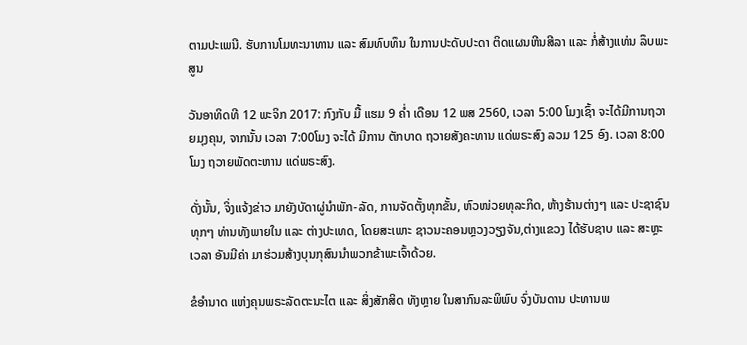ຕາມປະເພນີ. ຮັບການໂມທະນາທານ ແລະ ສົມທົບທຶນ ໃນການປະດັບປະດາ ຕິດແຜນຫີນສີລາ ແລະ ກໍ່ສ້າງແທ່ນ ລຶບພະສູນ

ວັນອາທິດທີ 12 ພະຈິກ 2017: ກົງກັບ ມື້ ແຮມ 9 ຄໍ່າ ເດືອນ 12 ພສ 2560, ເວລາ 5:00 ໂມງເຊົ້າ ຈະໄດ້ມີການຖວາຍມຸງຄຸນ, ຈາກນັ້ນ ເວລາ 7:00ໂມງ ຈະໄດ້ ມີການ ຕັກບາດ ຖວາຍສັງຄະທານ ແດ່ພຣະສົງ ລວມ 125 ອົງ. ເວລາ 8:00 ໂມງ ຖວາຍພັດຕະຫານ ແດ່ພຣະສົງ.

ດັ່ງນັ້ນ, ຈິ່ງແຈ້ງຂ່າວ ມາຍັງບັດາຜູ່ນຳພັກ-ລັດ, ການຈັດຕັ້ງທຸກຂັ້ນ, ຫົວໜ່ວຍທຸລະກິດ, ຫ້າງຮ້ານຕ່າງໆ ແລະ ປະຊາຊົນທຸກໆ ທ່ານທັງພາຍໃນ ແລະ ຕ່າງປະເທດ, ໂດຍສະເພາະ ຊາວນະຄອນຫຼວງວຽງຈັນ,ຕ່າງແຂວງ ໄດ້ຮັບຊາບ ແລະ ສະຫຼະເວລາ ອັນມີຄ່າ ມາຮ່ວມສ້າງບຸນກຸສົນນຳພວກຂ້າພະເຈົ້າດ້ວຍ.

ຂໍອຳນາດ ແຫ່ງຄຸນພຣະລັດຕະນະໄຕ ແລະ ສິ່ງສັກສິດ ທັງຫຼາຍ ໃນສາກົນລະພິພົບ ຈົ່ງບັນດານ ປະທານພ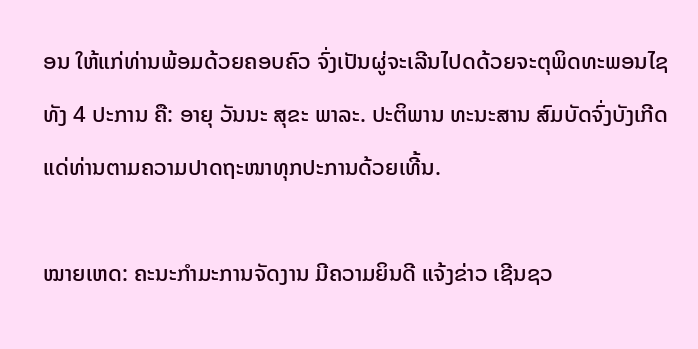ອນ ໃຫ້ແກ່ທ່ານພ້ອມດ້ວຍຄອບຄົວ ຈົ່ງເປັນຜູ່ຈະເລີນໄປດດ້ວຍຈະຕຸພິດທະພອນໄຊ ທັງ 4 ປະການ ຄື: ອາຍຸ ວັນນະ ສຸຂະ ພາລະ. ປະຕິພານ ທະນະສານ ສົມບັດຈົ່ງບັງເກີດ ແດ່ທ່ານຕາມຄວາມປາດຖະໜາທຸກປະການດ້ວຍເທີ້ນ.

ໝາຍເຫດ: ຄະນະກຳມະການຈັດງານ ມີຄວາມຍິນດີ ແຈ້ງຂ່າວ ເຊີນຊວ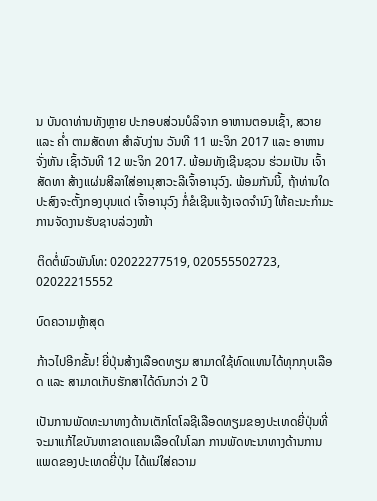ນ ບັນດາທ່ານທັງຫຼາຍ ປະກອບສ່ວນບໍລິຈາກ ອາຫານຕອນເຊົ້າ, ສວາຍ ແລະ ຄໍ່າ ຕາມສັດທາ ສຳລັບງ່ານ ວັນທີ 11 ພະຈິກ 2017 ແລະ ອາຫານຈັ່ງຫັນ ເຊົ້າວັນທີ 12 ພະຈິກ 2017. ພ້ອມທັງເຊີນຊວນ ຮ່ວມເປັນ ເຈົ້າສັດທາ ສ້າງແຜ່ນສີລາໃສ່ອານຸສາວະລີເຈົ້າອານຸວົງ. ພ້ອມກັນນີ້, ຖ້າທ່ານໃດ ປະສົງຈະຕັ້ງກອງບຸນແດ່ ເຈົ້າອານຸວົງ ກໍ່ຂໍເຊີນແຈ້ງເຈດຈຳນົງ ໃຫ້ຄະນະກຳມະການຈັດງານຮັບຊາບລ່ວງໜ້າ

ຕິດຕໍ່ພົວພັນໂທ: 02022277519, 020555502723, 02022215552

ບົດຄວາມຫຼ້າສຸດ

ກ້າວໄປອີກຂັ້ນ! ຍີ່ປຸ່ນສ້າງເລືອດທຽມ ສາມາດໃຊ້ທົດແທນໄດ້ທຸກກຸບເລືອດ ແລະ ສາມາດເກັບຮັກສາໄດ້ດົນກວ່າ 2 ປີ

ເປັນການພັດທະນາທາງດ້ານເຕັກໂຕໂລຊີເລືອດທຽມຂອງປະເທດຍີ່ປຸ່ນທີ່ຈະມາແກ້ໄຂບັນຫາຂາດແຄນເລືອດໃນໂລກ ການພັດທະນາທາງດ້ານການແພດຂອງປະເທດຍີ່ປຸ່ນ ໄດ້ແນ່ໃສ່ຄວາມ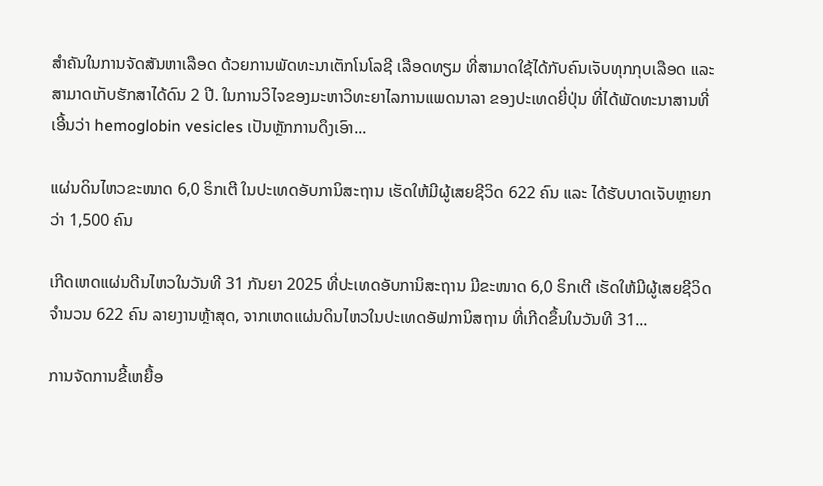ສຳຄັນໃນການຈັດສັນຫາເລືອດ ດ້ວຍການພັດທະນາເຕັກໂນໂລຊີ ເລືອດທຽມ ທີ່ສາມາດໃຊ້ໄດ້ກັບຄົນເຈັບທຸກກຸບເລືອດ ແລະ ສາມາດເກັບຮັກສາໄດ້ດົນ 2 ປີ. ໃນການວິໄຈຂອງມະຫາວິທະຍາໄລການແພດນາລາ ຂອງປະເທດຍີ່ປຸ່ນ ທີ່ໄດ້ພັດທະນາສານທີ່ເອີ້ນວ່າ hemoglobin vesicles ເປັນຫຼັກການດຶງເອົາ...

ແຜ່ນດິນໄຫວຂະໜາດ 6,0 ຣິກເຕີ ໃນປະເທດອັບການິສະຖານ ເຮັດໃຫ້ມີຜູ້ເສຍຊີວິດ 622 ຄົນ ແລະ ໄດ້ຮັບບາດເຈັບຫຼາຍກວ່າ 1,500 ຄົນ

ເກີດເຫດແຜ່ນດີນໄຫວໃນວັນທີ 31 ກັນຍາ 2025 ທີ່ປະເທດອັບການິສະຖານ ມີຂະໜາດ 6,0 ຣິກເຕີ ເຮັດໃຫ້ມີຜູ້ເສຍຊີວິດຈໍານວນ 622 ຄົນ ລາຍງານຫຼ້າສຸດ, ຈາກເຫດແຜ່ນດິນໄຫວໃນປະເທດອັຟການິສຖານ ທີ່ເກີດຂຶ້ນໃນວັນທີ 31...

ການຈັດການຂີ້ເຫຍື້ອ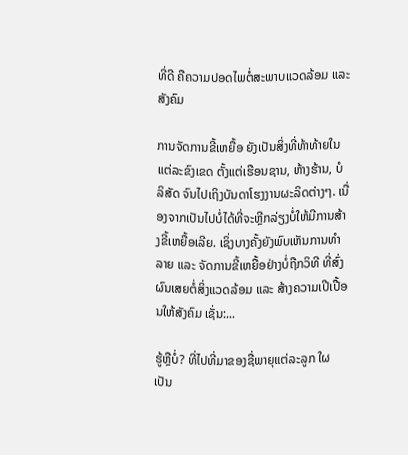ທີ່ດີ ຄືຄວາມປອດໄພຕໍ່ສະພາບແວດລ້ອມ ແລະ ສັງຄົມ

ການຈັດການຂີ້ເຫຍື້ອ ຍັງເປັນສິ່ງທີ່ທ້າທ້າຍໃນແຕ່ລະຂົງເຂດ ຕັ້ງແຕ່ເຮືອນຊານ, ຫ້າງຮ້ານ, ບໍລິສັດ ຈົນໄປເຖິງບັນດາໂຮງງານຜະລິດຕ່າງໆ. ເນື່ອງຈາກເປັນໄປບໍ່ໄດ້ທີ່ຈະຫຼີກລ່ຽງບໍ່ໃຫ້ມີການສ້າງຂີ້ເຫຍື້ອເລີຍ. ເຊິ່ງບາງຄັ້ງຍັງພົບເຫັນການທຳລາຍ ແລະ ຈັດການຂີ້ເຫຍື້ອຢ່າງບໍ່ຖືກວິທີ ທີ່ສົ່ງຜົນເສຍຕໍ່ສິ່ງແວດລ້ອມ ແລະ ສ້າງຄວາມເປີເປື້ອນໃຫ້ສັງຄົມ ເຊັ່ນ:...

ຮູ້ຫຼືບໍ່? ທີ່ໄປທີ່ມາຂອງຊື່ພາຍຸແຕ່ລະລູກ ໃຜເປັນ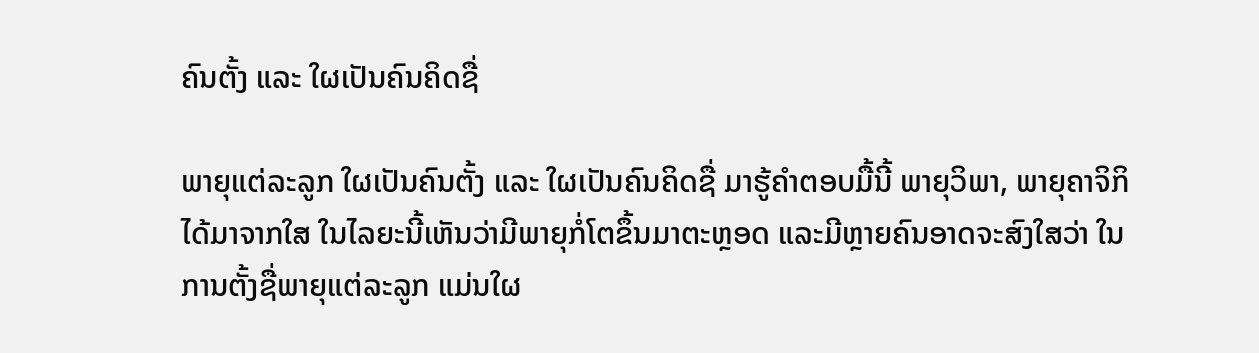ຄົນຕັ້ງ ແລະ ໃຜເປັນຄົນຄິດຊື່

ພາຍຸແຕ່ລະລູກ ໃຜເປັນຄົນຕັ້ງ ແລະ ໃຜເປັນຄົນຄິດຊື່ ມາຮູ້ຄຳຕອບມື້ນີ້ ພາຍຸວິພາ, ພາຍຸຄາຈິກິ ໄດ້ມາຈາກໃສ ໃນໄລຍະນີ້ເຫັນວ່າມີພາຍຸກໍ່ໂຕຂຶ້ນມາຕະຫຼອດ ແລະມີຫຼາຍຄົນອາດຈະສົງໃສວ່າ ໃນການຕັ້ງຊື່ພາຍຸແຕ່ລະລູກ ແມ່ນໃຜ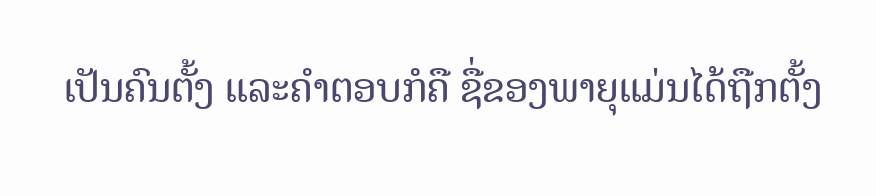ເປັນຄົນຕັ້ງ ແລະຄໍາຕອບກໍຄື ຊື່ຂອງພາຍຸແມ່ນໄດ້ຖືກຕັ້ງ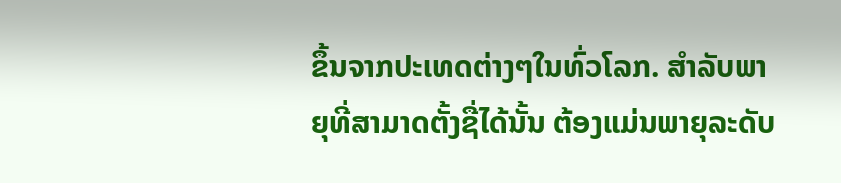ຂຶ້ນຈາກປະເທດຕ່າງໆໃນທົ່ວໂລກ. ສຳລັບພາຍຸທີ່ສາມາດຕັ້ງຊື່ໄດ້ນັ້ນ ຕ້ອງແມ່ນພາຍຸລະດັບ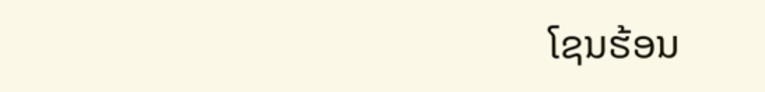ໂຊນຮ້ອນ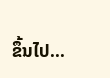ຂຶ້ນໄປ...